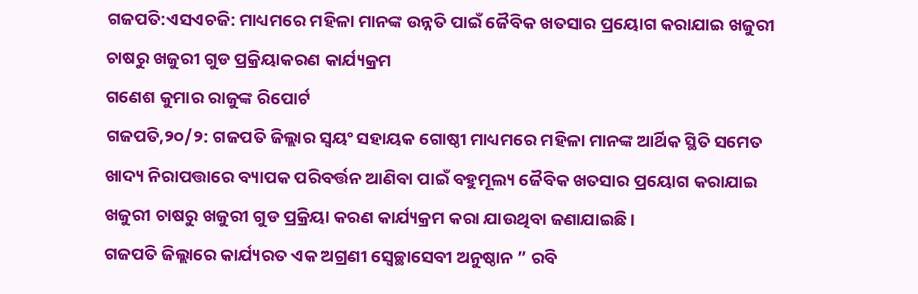ଗଜପତି:ଏସଏଚଜି: ମାଧ୍ୟମରେ ମହିଳା ମାନଙ୍କ ଉନ୍ନତି ପାଇଁ ଜୈବିକ ଖତସାର ପ୍ରୟୋଗ କରାଯାଇ ଖଜୁରୀ ଚାଷରୁ ଖଜୁରୀ ଗୁଡ ପ୍ରକ୍ରିୟାକରଣ କାର୍ଯ୍ୟକ୍ରମ
ଗଣେଶ କୁମାର ରାଜୁଙ୍କ ରିପୋର୍ଟ
ଗଜପତି,୨୦/୨: ଗଜପତି ଜିଲ୍ଲାର ସ୍ଵୟଂ ସହାୟକ ଗୋଷ୍ଠୀ ମାଧ୍ୟମରେ ମହିଳା ମାନଙ୍କ ଆର୍ଥିକ ସ୍ଥିତି ସମେତ ଖାଦ୍ୟ ନିରାପତ୍ତାରେ ବ୍ୟାପକ ପରିବର୍ତ୍ତନ ଆଣିବା ପାଇଁ ବହୁମୂଲ୍ୟ ଜୈବିକ ଖତସାର ପ୍ରୟୋଗ କରାଯାଇ ଖଜୁରୀ ଚାଷରୁ ଖଜୁରୀ ଗୁଡ ପ୍ରକ୍ରିୟା କରଣ କାର୍ଯ୍ୟକ୍ରମ କରା ଯାଉଥିବା ଜଣାଯାଇଛି ।
ଗଜପତି ଜିଲ୍ଲାରେ କାର୍ଯ୍ୟରତ ଏକ ଅଗ୍ରଣୀ ସ୍ବେଚ୍ଛାସେବୀ ଅନୁଷ୍ଠାନ ” ରବି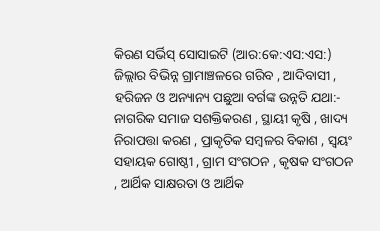କିରଣ ସର୍ଭିସ୍ ସୋସାଇଟି (ଆର:କେ:ଏସ:ଏସ:) ଜିଲ୍ଲାର ବିଭିନ୍ନ ଗ୍ରାମାଞ୍ଚଳରେ ଗରିବ , ଆଦିବାସୀ , ହରିଜନ ଓ ଅନ୍ୟାନ୍ୟ ପଛୁଆ ବର୍ଗଙ୍କ ଉନ୍ନତି ଯଥା:- ନାଗରିକ ସମାଜ ସଶକ୍ତିକରଣ , ସ୍ଥାୟୀ କୃଷି , ଖାଦ୍ୟ ନିରାପତ୍ତା କରଣ , ପ୍ରାକୃତିକ ସମ୍ବଳର ବିକାଶ , ସ୍ଵୟଂ ସହାୟକ ଗୋଷ୍ଠୀ , ଗ୍ରାମ ସଂଗଠନ , କୃଷକ ସଂଗଠନ , ଆର୍ଥିକ ସାକ୍ଷରତା ଓ ଆର୍ଥିକ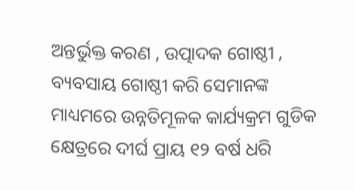ଅନ୍ତର୍ଭୁକ୍ତ କରଣ , ଉତ୍ପାଦକ ଗୋଷ୍ଠୀ , ବ୍ୟବସାୟ ଗୋଷ୍ଠୀ କରି ସେମାନଙ୍କ ମାଧ୍ୟମରେ ଉନ୍ନତିମୂଳକ କାର୍ଯ୍ୟକ୍ରମ ଗୁଡିକ କ୍ଷେତ୍ରରେ ଦୀର୍ଘ ପ୍ରାୟ ୧୨ ବର୍ଷ ଧରି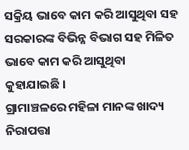ସକ୍ରିୟ ଭାବେ କାମ କରି ଆସୁଥିବା ସହ ସରକାରଙ୍କ ବିଭିନ୍ନ ବିଭାଗ ସହ ମିଳିତ ଭାବେ କାମ କରି ଆସୁଥିବା କୁହାଯାଇଛି ।
ଗ୍ରାମାଞ୍ଚଳରେ ମହିଳା ମାନଙ୍କ ଖାଦ୍ୟ ନିରାପତ୍ତା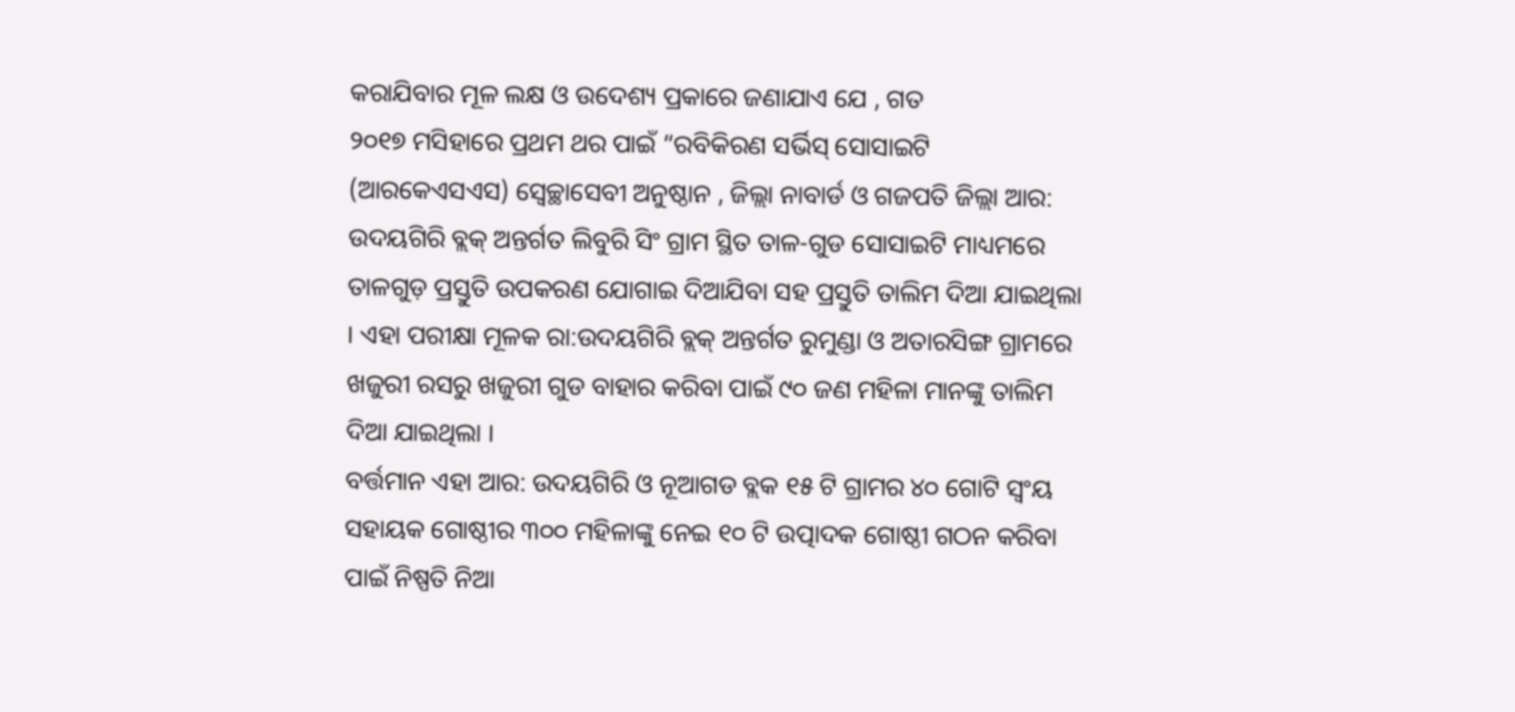କରାଯିବାର ମୂଳ ଲକ୍ଷ ଓ ଉଦେଶ୍ୟ ପ୍ରକାରେ ଜଣାଯାଏ ଯେ , ଗତ
୨୦୧୭ ମସିହାରେ ପ୍ରଥମ ଥର ପାଇଁ “ରବିକିରଣ ସର୍ଭିସ୍ ସୋସାଇଟି (ଆରକେଏସଏସ) ସ୍ୱେଚ୍ଛାସେବୀ ଅନୁଷ୍ଠାନ , ଜିଲ୍ଲା ନାବାର୍ଡ ଓ ଗଜପତି ଜିଲ୍ଲା ଆର: ଉଦୟଗିରି ବ୍ଲକ୍ ଅନ୍ତର୍ଗତ ଲିବୁରି ସିଂ ଗ୍ରାମ ସ୍ଥିତ ତାଳ-ଗୁଡ ସୋସାଇଟି ମାଧ୍ୟମରେ ତାଳଗୁଡ଼ ପ୍ରସ୍ତୁତି ଉପକରଣ ଯୋଗାଇ ଦିଆଯିବା ସହ ପ୍ରସ୍ତୁତି ତାଲିମ ଦିଆ ଯାଇଥିଲା । ଏହା ପରୀକ୍ଷା ମୂଳକ ରା:ଉଦୟଗିରି ବ୍ଲକ୍ ଅନ୍ତର୍ଗତ ରୁମୁଣ୍ଡା ଓ ଅତାରସିଙ୍ଗ ଗ୍ରାମରେ ଖଜୁରୀ ରସରୁ ଖଜୁରୀ ଗୁଡ ବାହାର କରିବା ପାଇଁ ୯୦ ଜଣ ମହିଳା ମାନଙ୍କୁ ତାଲିମ ଦିଆ ଯାଇଥିଲା ।
ବର୍ତ୍ତମାନ ଏହା ଆର: ଉଦୟଗିରି ଓ ନୂଆଗଡ ବ୍ଲକ ୧୫ ଟି ଗ୍ରାମର ୪୦ ଗୋଟି ସ୍ଵଂୟ ସହାୟକ ଗୋଷ୍ଠୀର ୩୦୦ ମହିଳାଙ୍କୁ ନେଇ ୧୦ ଟି ଉତ୍ପାଦକ ଗୋଷ୍ଠୀ ଗଠନ କରିବା ପାଇଁ ନିଷ୍ପତି ନିଆ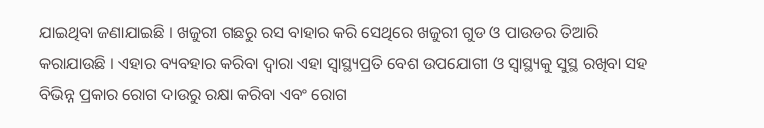ଯାଇଥିବା ଜଣାଯାଇଛି । ଖଜୁରୀ ଗଛରୁ ରସ ବାହାର କରି ସେଥିରେ ଖଜୁରୀ ଗୁଡ ଓ ପାଉଡର ତିଆରି କରାଯାଉଛି । ଏହାର ବ୍ୟବହାର କରିବା ଦ୍ଵାରା ଏହା ସ୍ୱାସ୍ଥ୍ୟପ୍ରତି ବେଶ ଉପଯୋଗୀ ଓ ସ୍ୱାସ୍ଥ୍ୟକୁ ସୁସ୍ଥ ରଖିବା ସହ ବିଭିନ୍ନ ପ୍ରକାର ରୋଗ ଦାଉରୁ ରକ୍ଷା କରିବା ଏବଂ ରୋଗ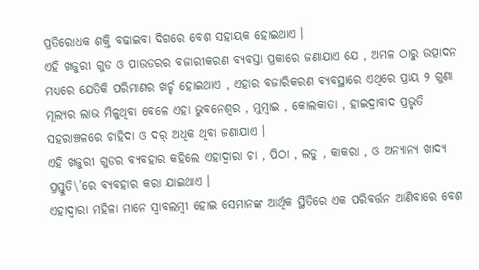ପ୍ରତିରୋଧକ ଶକ୍ତି ବଢାଇବା ଦିଗରେ ବେଶ ସହାୟକ ହୋଇଥାଏ ।
ଏହି ଖଜୁରୀ ଗୁଡ ଓ ପାଉଡରର ବଜାରୀକରଣ ବ୍ୟବସ୍ତା ପ୍ରକାରେ ଜଣାଯାଏ ଯେ , ଅମଳ ଠାରୁ ଉତ୍ପାଦନ ମଧ୍ୟରେ ଯେତିକି ପରିମାଣର ଖର୍ଚ୍ଚ ହୋଇଥାଏ , ଏହାର ବଜାରିକରଣ ବ୍ୟବସ୍ଥାରେ ଏଥିରେ ପ୍ରାୟ ୨ ଗୁଣା ମୂଲ୍ୟର ଲାଭ ମିଳୁଥିବା ବେଳେ ଏହା ଭୁବନେଶ୍ବର , ମୁମ୍ବାଇ , କୋଲକାତା , ହାଇଦ୍ରାବାଦ ପ୍ରଭୃତି ସହରାଞ୍ଚଳରେ ଚାହିଦା ଓ ଦର୍ ଅଧିକ ଥିବା ଜଣାଯାଏ ।
ଏହି ଖଜୁରୀ ଗୁଡର ବ୍ୟବହାର କହିଲେ ଏହାଦ୍ୱାରା ଚା , ପିଠା , ଲଡୁ , କାକରା , ଓ ଅନ୍ୟାନ୍ୟ ଖାଦ୍ୟ ପ୍ରସ୍ତୁତି\’ରେ ବ୍ୟବହାର କରା ଯାଇଥାଏ ।
ଏହାଦ୍ବାରା ମହିଳା ମାନେ ସ୍ୱାବଲମ୍ବୀ ହୋଇ ସେମାନଙ୍କ ଆର୍ଥିକ ସ୍ଥିତିରେ ଏକ ପରିବର୍ତ୍ତନ ଆଣିବାରେ ବେଶ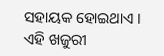ସହାୟକ ହୋଇଥାଏ ।
ଏହି ଖଜୁରୀ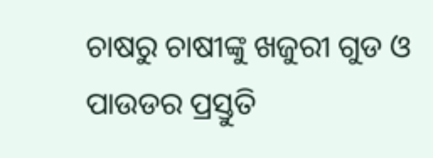ଚାଷରୁ ଚାଷୀଙ୍କୁ ଖଜୁରୀ ଗୁଡ ଓ ପାଉଡର ପ୍ରସ୍ତୁତି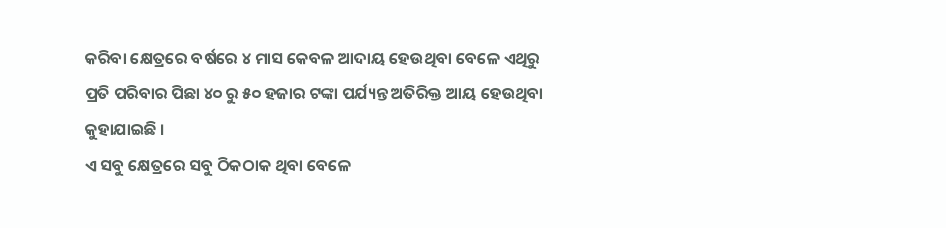କରିବା କ୍ଷେତ୍ରରେ ବର୍ଷରେ ୪ ମାସ କେବଳ ଆଦାୟ ହେଉଥିବା ବେଳେ ଏଥିରୁ ପ୍ରତି ପରିବାର ପିଛା ୪୦ ରୁ ୫୦ ହଜାର ଟଙ୍କା ପର୍ଯ୍ୟନ୍ତ ଅତିରିକ୍ତ ଆୟ ହେଉଥିବା କୁହାଯାଇଛି ।
ଏ ସବୁ କ୍ଷେତ୍ରରେ ସବୁ ଠିକଠାକ ଥିବା ବେଳେ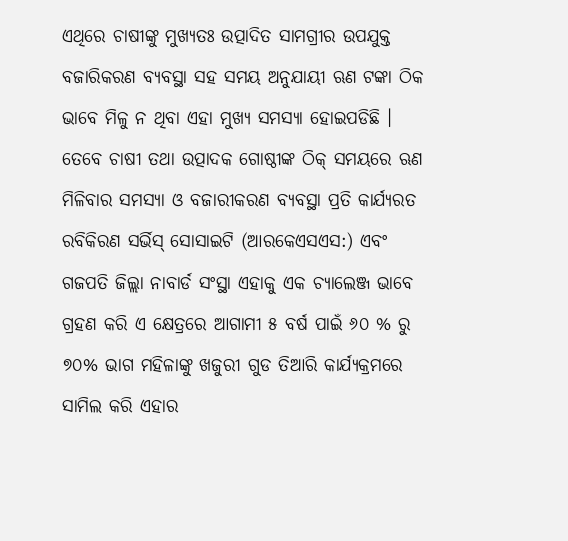ଏଥିରେ ଚାଷୀଙ୍କୁ ମୁଖ୍ୟତଃ ଉତ୍ପାଦିତ ସାମଗ୍ରୀର ଉପଯୁକ୍ତ ବଜାରିକରଣ ବ୍ୟବସ୍ଥା ସହ ସମୟ ଅନୁଯାୟୀ ଋଣ ଟଙ୍କା ଠିକ ଭାବେ ମିଳୁ ନ ଥିବା ଏହା ମୁଖ୍ୟ ସମସ୍ୟା ହୋଇପଡିଛି ।
ତେବେ ଚାଷୀ ତଥା ଉତ୍ପାଦକ ଗୋଷ୍ଠୀଙ୍କ ଠିକ୍ ସମୟରେ ଋଣ ମିଳିବାର ସମସ୍ୟା ଓ ବଜାରୀକରଣ ବ୍ୟବସ୍ଥା ପ୍ରତି କାର୍ଯ୍ୟରତ ରବିକିରଣ ସର୍ଭିସ୍ ସୋସାଇଟି (ଆରକେଏସଏସ:) ଏବଂ ଗଜପତି ଜିଲ୍ଲା ନାବାର୍ଡ ସଂସ୍ଥା ଏହାକୁ ଏକ ଚ୍ୟାଲେଞ୍ଜ ଭାବେ ଗ୍ରହଣ କରି ଏ କ୍ଷେତ୍ରରେ ଆଗାମୀ ୫ ବର୍ଷ ପାଇଁ ୬୦ % ରୁ ୭୦% ଭାଗ ମହିଳାଙ୍କୁ ଖଜୁରୀ ଗୁଡ ତିଆରି କାର୍ଯ୍ୟକ୍ରମରେ ସାମିଲ କରି ଏହାର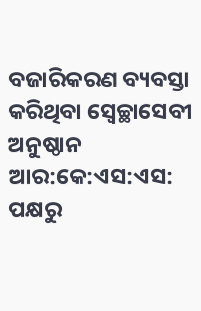ବଜାରିକରଣ ବ୍ୟବସ୍ତା କରିଥିବା ସ୍ୱେଚ୍ଛାସେବୀ ଅନୁଷ୍ଠାନ ଆର:କେ:ଏସ:ଏସ: ପକ୍ଷରୁ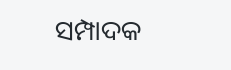ସମ୍ପାଦକ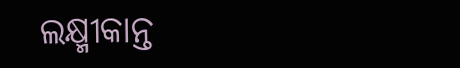ଲକ୍ଷ୍ମୀକାନ୍ତ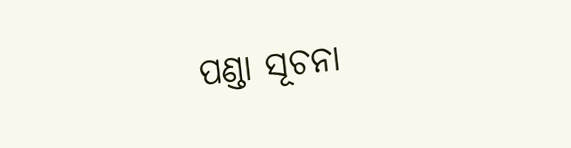ପଣ୍ଡା ସୂଚନା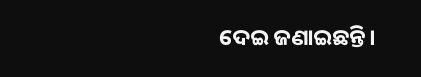ଦେଇ ଜଣାଇଛନ୍ତି।